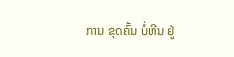ການ ຂຸດຄົ້ນ ບໍ່ຫີນ ຢູ່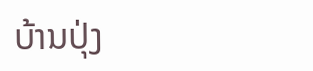ບ້ານປຸ່ງ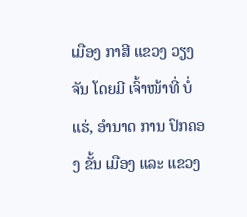ເມືອງ ກາສີ ແຂວງ ວຽງຈັນ ໂດຍມີ ເຈົ້າໜ້າທີ່ ບໍ່ແຮ່, ອຳນາດ ການ ປົກຄອງ ຂັ້ນ ເມືອງ ແລະ ແຂວງ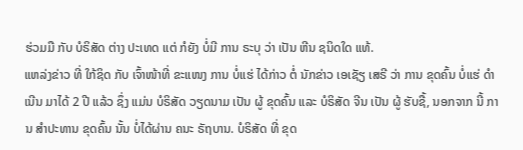ຮ່ວມມື ກັບ ບໍຣິສັດ ຕ່າງ ປະເທດ ແຕ່ ກໍຍັງ ບໍ່ມີ ການ ຣະບຸ ວ່າ ເປັນ ຫີນ ຊນິດໃດ ແທ້.
ແຫລ່ງຂ່າວ ທີ່ ໃກ້ຊິດ ກັບ ເຈົ້າໜ້າທີ່ ຂະແໜງ ການ ບໍ່ແຮ່ ໄດ້ກ່າວ ຕໍ່ ນັກຂ່າວ ເອເຊັຽ ເສຣີ ວ່າ ການ ຂຸດຄົ້ນ ບໍ່ແຮ່ ດຳເນີນ ມາໄດ້ 2 ປີ ແລ້ວ ຊຶ່ງ ແມ່ນ ບໍຣິສັດ ວຽດນາມ ເປັນ ຜູ້ ຂຸດຄົ້ນ ແລະ ບໍຣິສັດ ຈີນ ເປັນ ຜູ້ ຮັບຊື້, ນອກຈາກ ນີ້ ການ ສຳປະທານ ຂຸດຄົ້ນ ນັ້ນ ບໍ່ໄດ້ຜ່ານ ຄນະ ຣັຖບານ. ບໍຣິສັດ ທີ່ ຂຸດ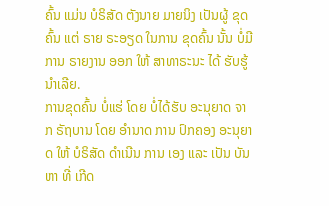ຄົ້ນ ແມ່ນ ບໍຣິສັດ ຕັງນາຍ ມາຍນິງ ເປັນຜູ້ ຂຸດຄົ້ນ ແຕ່ ຣາຍ ຣະອຽດ ໃນການ ຂຸດຄົ້ນ ນັ້ນ ບໍ່ມີການ ຣາຍງານ ອອກ ໃຫ້ ສາທາຣະນະ ໄດ້ ຮັບຮູ້ ນໍາເລີຍ.
ການຂຸດຄົ້ນ ບໍ່ແຮ່ ໂດຍ ບໍ່ໄດ້ຮັບ ອະນຸຍາດ ຈາກ ຣັຖບານ ໂດຍ ອຳນາດ ການ ປົກຄອງ ອະນຸຍາດ ໃຫ້ ບໍຣິສັດ ດຳເນີນ ການ ເອງ ແລະ ເປັນ ບັນຫາ ທີ່ ເກີດ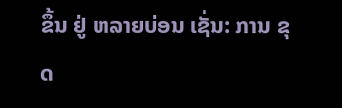ຂຶ້ນ ຢູ່ ຫລາຍບ່ອນ ເຊັ່ນ: ການ ຂຸດ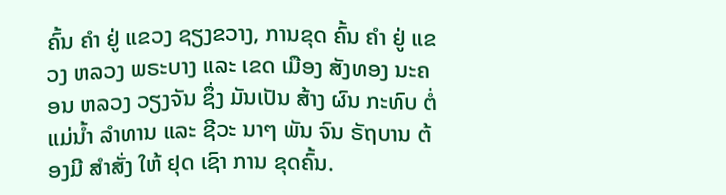ຄົ້ນ ຄຳ ຢູ່ ແຂວງ ຊຽງຂວາງ, ການຂຸດ ຄົ້ນ ຄຳ ຢູ່ ແຂວງ ຫລວງ ພຣະບາງ ແລະ ເຂດ ເມືອງ ສັງທອງ ນະຄອນ ຫລວງ ວຽງຈັນ ຊຶ່ງ ມັນເປັນ ສ້າງ ຜົນ ກະທົບ ຕໍ່ ແມ່ນ້ຳ ລຳທານ ແລະ ຊີວະ ນາໆ ພັນ ຈົນ ຣັຖບານ ຕ້ອງມີ ສຳສັ່ງ ໃຫ້ ຢຸດ ເຊົາ ການ ຂຸດຄົ້ນ.